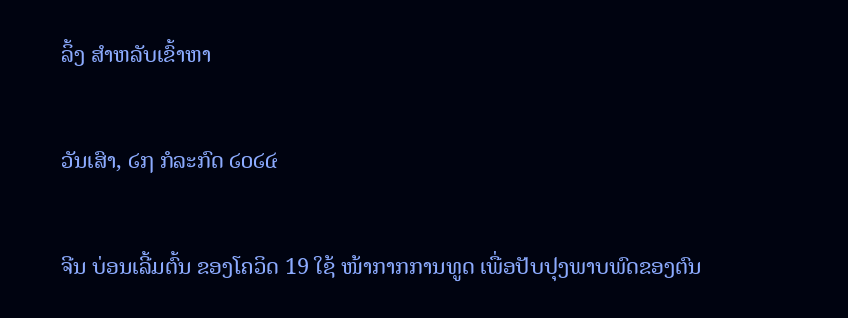ລິ້ງ ສຳຫລັບເຂົ້າຫາ

ວັນເສົາ, ໒໗ ກໍລະກົດ ໒໐໒໔

ຈີນ ບ່ອນເລີ້ມຕົ້ນ ຂອງໂຄວິດ 19 ໃຊ້ ໜ້າກາກການທູດ ເພື່ອປັບປຸງພາບພົດຂອງຕົນ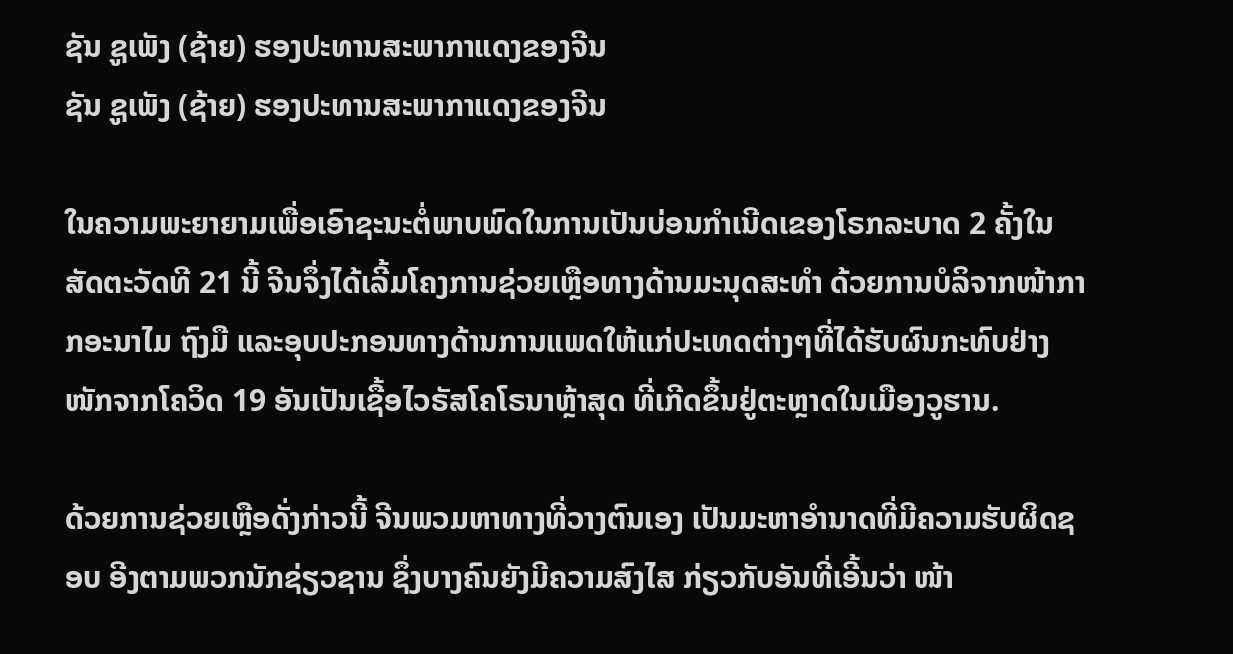ຊັນ ຊູເພັງ (ຊ້າຍ) ຮອງປະທານສະພາກາແດງຂອງຈີນ
ຊັນ ຊູເພັງ (ຊ້າຍ) ຮອງປະທານສະພາກາແດງຂອງຈີນ

ໃນຄວາມພະຍາຍາມເພື່ອເອົາຊະນະຕໍ່ພາບພົດໃນການເປັນບ່ອນກຳເນີດເຂອງໂຣກລະບາດ 2 ຄັ້ງໃນສັດຕະວັດທີ 21 ນີ້ ຈີນຈຶ່ງໄດ້ເລີ້ມໂຄງການຊ່ວຍເຫຼືອທາງດ້ານມະນຸດສະທຳ ດ້ວຍການບໍລິຈາກໜ້າກາກອະນາໄມ ຖົງມື ແລະອຸບປະກອນທາງດ້ານການແພດໃຫ້ແກ່ປະເທດຕ່າງໆທີ່ໄດ້ຮັບຜົນກະທົບຢ່າງໜັກຈາກໂຄວິດ 19 ອັນເປັນເຊື້ອໄວຣັສໂຄໂຣນາຫຼ້າສຸດ ທີ່ເກີດຂຶ້ນຢູ່ຕະຫຼາດໃນເມືອງວູຮານ.

ດ້ວຍການຊ່ວຍເຫຼືອດັ່ງກ່າວນີ້ ຈີນພວມຫາທາງທີ່ວາງຕົນເອງ ເປັນມະຫາອຳນາດທີ່ມີຄວາມຮັບຜິດຊອບ ອີງຕາມພວກນັກຊ່ຽວຊານ ຊຶ່ງບາງຄົນຍັງມີຄວາມສົງໄສ ກ່ຽວກັບອັນທີ່ເອີ້ນວ່າ ໜ້າ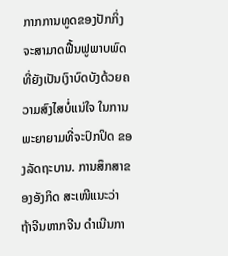ກາກການທູດຂອງປັກກິ່ງ ຈະສາມາດຟື້ນຟູພາບພົດທີ່ຍັງເປັນເງົາບົດບັງດ້ວຍຄວາມສົງໄສບໍ່ແນ່ໃຈ ໃນການພະຍາຍາມທີ່ຈະປົກປິດ ຂອງລັດຖະບານ. ການສຶກສາຂອງອັງກິດ ສະເໜີແນະວ່າ ຖ້າຈີນຫາກຈີນ ດຳເນີນກາ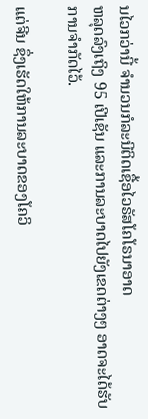ນໄວກວ່ານີ້ ຈຳນວນກໍລະນີຕິດເຊື້ອໄວຣັສໂຄໂຣນາອາດ
ຫລຸດລົງເຖິງ 95 ເປີເຊັນ ແລະການລະບາດໄປຍັງເຂດຕ່າງໆ ອາດຈະໄດ້ຮັບການຈຳກັດໄວ້.

ແຕ່ຈີນ ຊຶ່ງເຮັດໃຫ້ການລະບາດຂອງໂຄວິ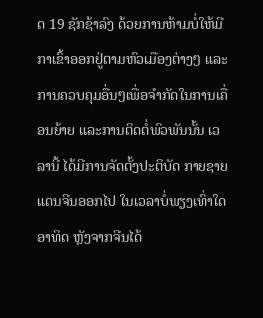ດ 19 ຊັກຊ້າລົງ ດ້ວຍການຫ້າມບໍ່ໃຫ້ມີກາເຂົ້າອອກຢູ່ຕາມຫົວເມືອງຕ່າງໆ ແລະການຄວບຄຸມອື່ນໆເພື່ອຈຳກັດໃນການເຄື່ອນຍ້າຍ ແລະການຕິດຕໍ່ພົວພັນນັ້ນ ເວລານີ້ ໄດ້ມີການຈັດຕັ້ງປະຕິບັດ ກາຍຊາຍແດນຈີນອອກໄປ ໃນເວລາບໍ່ພຽງເທົ່າໃດອາທິດ ຫຼັງຈາກຈີນໄດ້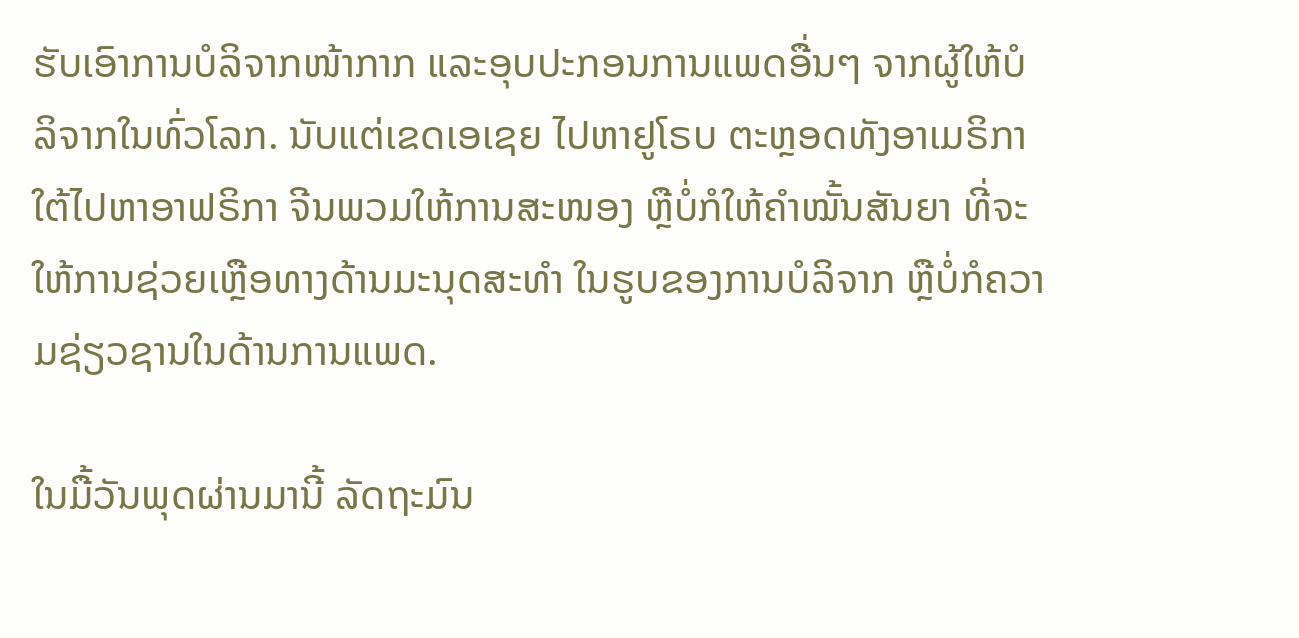ຮັບເອົາການບໍລິຈາກໜ້າກາກ ແລະອຸບປະກອນການແພດອື່ນໆ ຈາກຜູ້ໃຫ້ບໍລິຈາກໃນທົ່ວໂລກ. ນັບແຕ່ເຂດເອເຊຍ ໄປຫາຢູໂຣບ ຕະຫຼອດທັງອາເມຣິກາໃຕ້ໄປຫາອາຟຣິກາ ຈີນພວມໃຫ້ການສະໜອງ ຫຼືບໍ່ກໍໃຫ້ຄຳໝັ້ນສັນຍາ ທີ່ຈະໃຫ້ການຊ່ວຍເຫຼືອທາງດ້ານມະນຸດສະທຳ ໃນຮູບຂອງການບໍລິຈາກ ຫຼືບໍ່ກໍຄວາມຊ່ຽວຊານໃນດ້ານການແພດ.

ໃນມື້ວັນພຸດຜ່ານມານີ້ ລັດຖະມົນ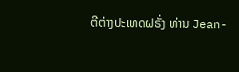ຕີຕ່າງປະເທດຝຣັ່ງ ທ່ານ Jean-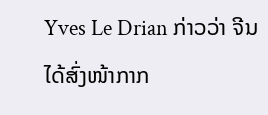Yves Le Drian ກ່າວວ່າ ຈີນໄດ້ສົ່ງໜ້າກາກ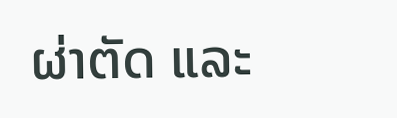ຜ່າຕັດ ແລະ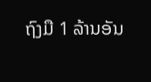ຖົງມື 1 ລ້ານອັນ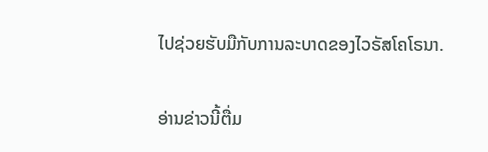ໄປຊ່ວຍຮັບມືກັບການລະບາດຂອງໄວຣັສໂຄໂຣນາ.

ອ່ານຂ່າວນີ້ຕື່ມ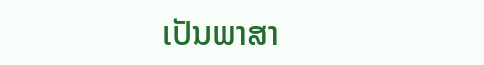ເປັນພາສາ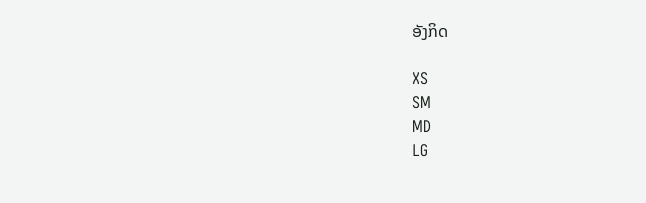ອັງກິດ

XS
SM
MD
LG